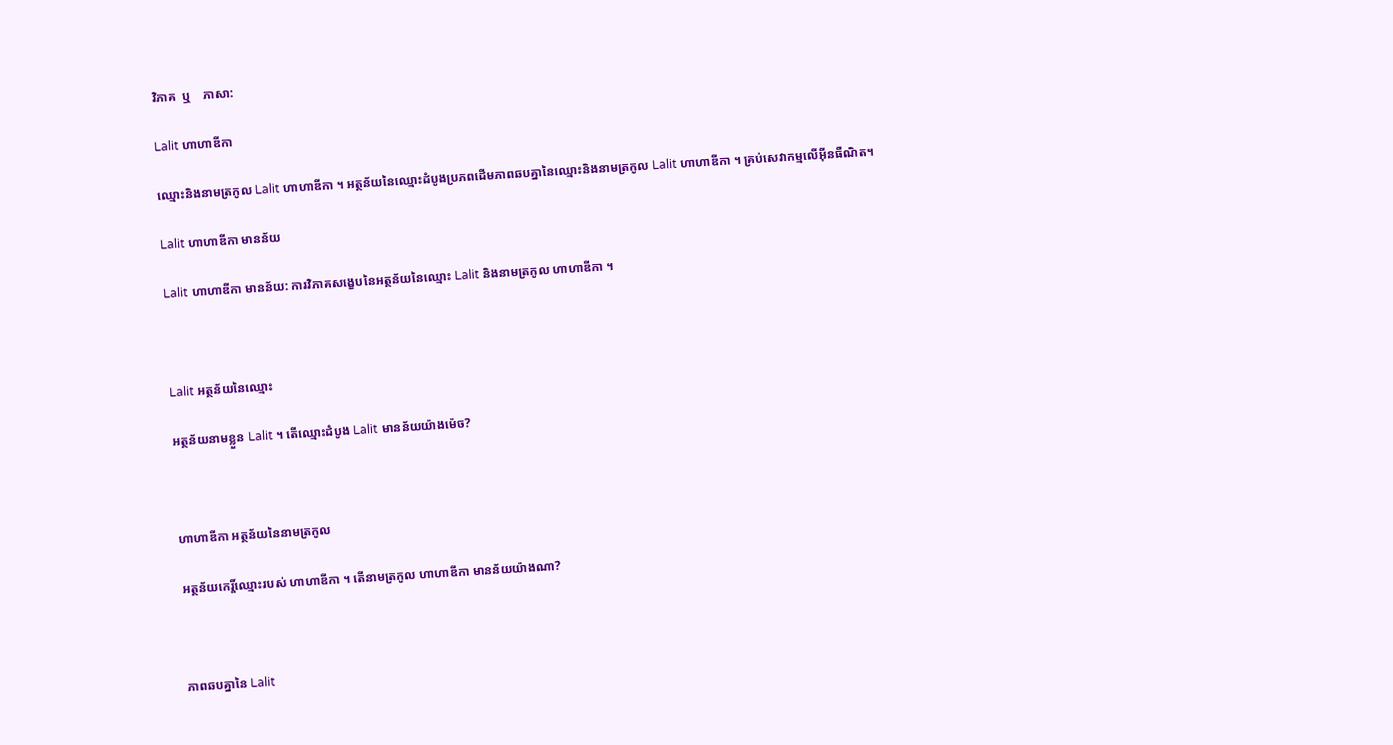វិភាគ  ឬ    ភាសា:

Lalit ហាហាឌីកា

ឈ្មោះនិងនាមត្រកូល Lalit ហាហាឌីកា ។ អត្ថន័យនៃឈ្មោះដំបូងប្រភពដើមភាពឆបគ្នានៃឈ្មោះនិងនាមត្រកូល Lalit ហាហាឌីកា ។ គ្រប់សេវាកម្មលើអ៊ីនធឺណិត។

Lalit ហាហាឌីកា មានន័យ

Lalit ហាហាឌីកា មានន័យ: ការវិភាគសង្ខេបនៃអត្ថន័យនៃឈ្មោះ Lalit និងនាមត្រកូល ហាហាឌីកា ។



Lalit អត្ថន័យនៃឈ្មោះ

អត្ថន័យនាមខ្លួន Lalit ។ តើឈ្មោះដំបូង Lalit មានន័យយ៉ាងម៉េច?



ហាហាឌីកា អត្ថន័យនៃនាមត្រកូល

អត្ថន័យកេរ្តិ៍ឈ្មោះរបស់ ហាហាឌីកា ។ តើនាមត្រកូល ហាហាឌីកា មានន័យយ៉ាងណា?



ភាពឆបគ្នានៃ Lalit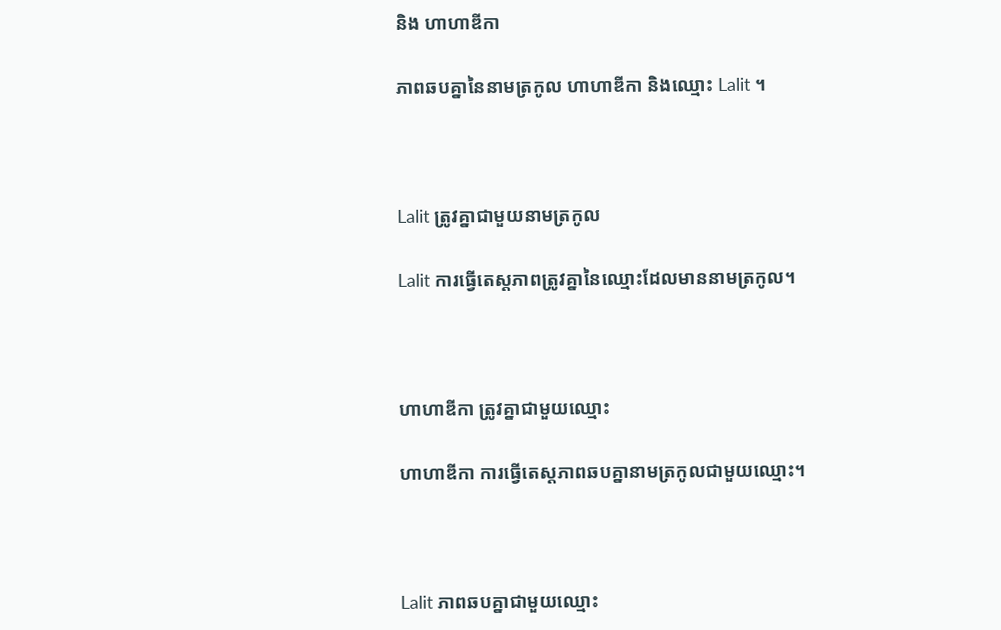និង ហាហាឌីកា

ភាពឆបគ្នានៃនាមត្រកូល ហាហាឌីកា និងឈ្មោះ Lalit ។



Lalit ត្រូវគ្នាជាមួយនាមត្រកូល

Lalit ការធ្វើតេស្តភាពត្រូវគ្នានៃឈ្មោះដែលមាននាមត្រកូល។



ហាហាឌីកា ត្រូវគ្នាជាមួយឈ្មោះ

ហាហាឌីកា ការធ្វើតេស្តភាពឆបគ្នានាមត្រកូលជាមួយឈ្មោះ។



Lalit ភាពឆបគ្នាជាមួយឈ្មោះ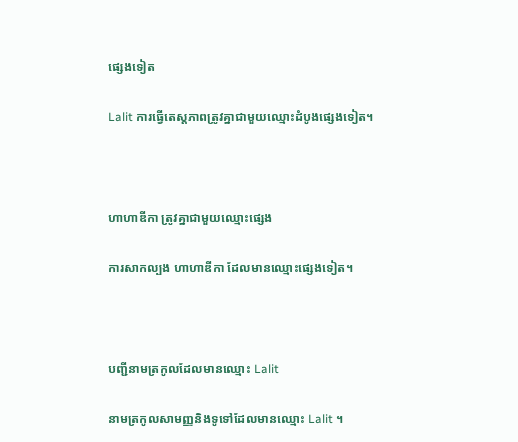ផ្សេងទៀត

Lalit ការធ្វើតេស្តភាពត្រូវគ្នាជាមួយឈ្មោះដំបូងផ្សេងទៀត។



ហាហាឌីកា ត្រូវគ្នាជាមួយឈ្មោះផ្សេង

ការសាកល្បង ហាហាឌីកា ដែលមានឈ្មោះផ្សេងទៀត។



បញ្ជីនាមត្រកូលដែលមានឈ្មោះ Lalit

នាមត្រកូលសាមញ្ញនិងទូទៅដែលមានឈ្មោះ Lalit ។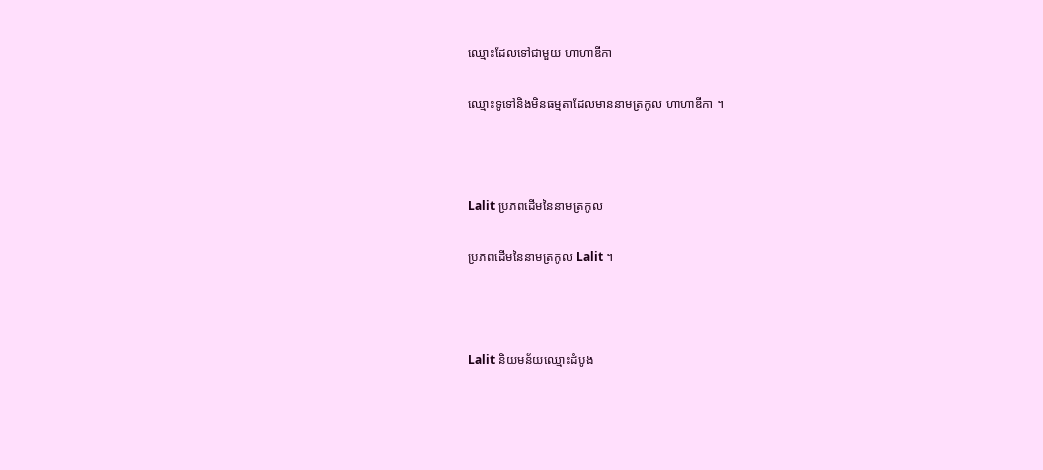ឈ្មោះដែលទៅជាមួយ ហាហាឌីកា

ឈ្មោះទូទៅនិងមិនធម្មតាដែលមាននាមត្រកូល ហាហាឌីកា ។



Lalit ប្រភពដើមនៃនាមត្រកូល

ប្រភពដើមនៃនាមត្រកូល Lalit ។



Lalit និយមន័យឈ្មោះដំបូង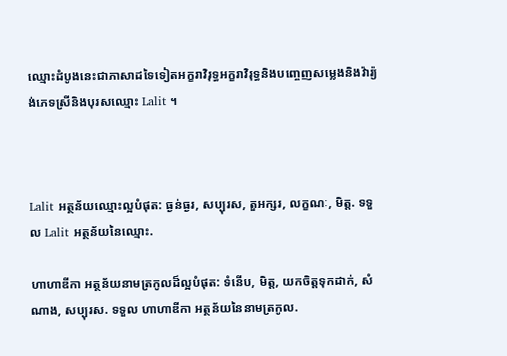ឈ្មោះដំបូងនេះជាភាសាដទៃទៀតអក្ខរាវិរុទ្ធអក្ខរាវិរុទ្ធនិងបញ្ចេញសម្លេងនិងវ៉ារ្យ៉ង់ភេទស្រីនិងបុរសឈ្មោះ Lalit ។



Lalit អត្ថន័យឈ្មោះល្អបំផុត: ធ្ងន់ធ្ងរ, សប្បុរស, តួអក្សរ, លក្ខណៈ, មិត្ត. ទទួល Lalit អត្ថន័យនៃឈ្មោះ.

ហាហាឌីកា អត្ថន័យនាមត្រកូលដ៏ល្អបំផុត: ទំនើប, មិត្ត, យកចិត្តទុកដាក់, សំណាង, សប្បុរស. ទទួល ហាហាឌីកា អត្ថន័យនៃនាមត្រកូល.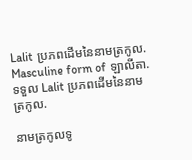Lalit ប្រភពដើមនៃនាមត្រកូល. Masculine form of ឡាលីតា. ទទួល Lalit ប្រភពដើមនៃនាមត្រកូល.

នាមត្រកូលទូ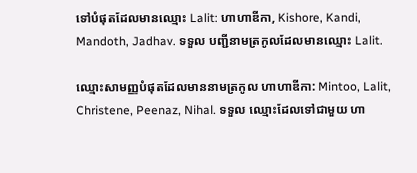ទៅបំផុតដែលមានឈ្មោះ Lalit: ហាហាឌីកា, Kishore, Kandi, Mandoth, Jadhav. ទទួល បញ្ជីនាមត្រកូលដែលមានឈ្មោះ Lalit.

ឈ្មោះសាមញ្ញបំផុតដែលមាននាមត្រកូល ហាហាឌីកា: Mintoo, Lalit, Christene, Peenaz, Nihal. ទទួល ឈ្មោះដែលទៅជាមួយ ហា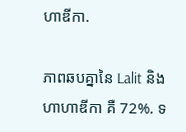ហាឌីកា.

ភាពឆបគ្នានៃ Lalit និង ហាហាឌីកា គឺ 72%. ទ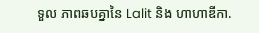ទួល ភាពឆបគ្នានៃ Lalit និង ហាហាឌីកា.